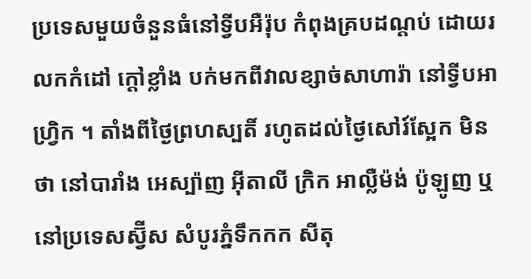ប្រទេសមួយចំនួនធំនៅទ្វីបអឺរ៉ុប កំពុងគ្របដណ្តប់ ដោយរលកកំដៅ ក្តៅខ្លាំង បក់មកពីវាលខ្សាច់សាហារ៉ា នៅទ្វីបអាហ្រ្វិក ។ តាំងពីថ្ងៃព្រហស្បតិ៍ រហូតដល់ថ្ងៃសៅរ៍ស្អែក មិនថា នៅបារាំង អេស្ប៉ាញ អ៊ីតាលី ក្រិក អាល្លឺម៉ង់ ប៉ូឡូញ ឬនៅប្រទេសស្វ៊ីស សំបូរភ្នំទឹកកក សីតុ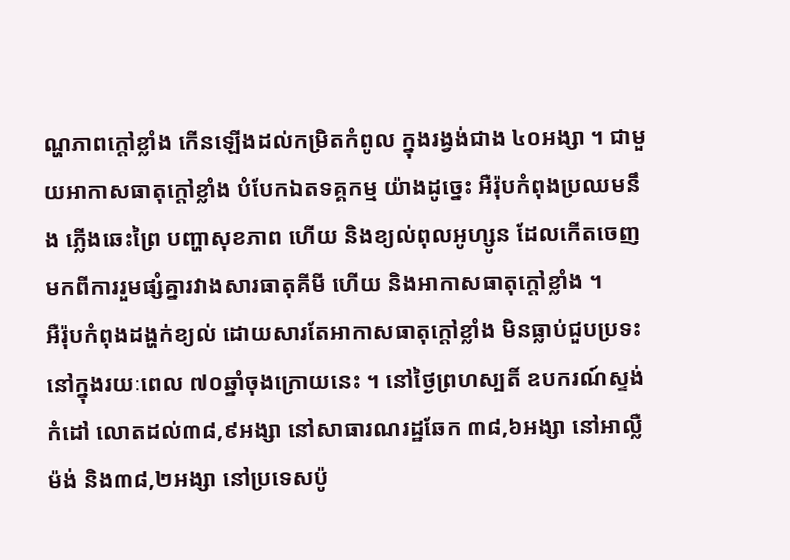ណ្ហភាពក្តៅខ្លាំង កើនឡើងដល់កម្រិតកំពូល ក្នុងរង្វង់ជាង ៤០អង្សា ។ ជាមួយអាកាសធាតុក្តៅខ្លាំង បំបែកឯតទគ្គកម្ម យ៉ាងដូច្នេះ អឺរ៉ុបកំពុងប្រឈមនឹង ភ្លើងឆេះព្រៃ បញ្ហាសុខភាព ហើយ និងខ្យល់ពុលអូហ្សូន ដែលកើតចេញមកពីការរួមផ្សំគ្នារវាងសារធាតុគីមី ហើយ និងអាកាសធាតុក្តៅខ្លាំង ។
អឺរ៉ុបកំពុងដង្ហក់ខ្យល់ ដោយសារតែអាកាសធាតុក្តៅខ្លាំង មិនធ្លាប់ជួបប្រទះ នៅក្នុងរយៈពេល ៧០ឆ្នាំចុងក្រោយនេះ ។ នៅថ្ងៃព្រហស្បតិ៍ ឧបករណ៍ស្ទង់កំដៅ លោតដល់៣៨,៩អង្សា នៅសាធារណរដ្ឋឆែក ៣៨,៦អង្សា នៅអាល្លឺម៉ង់ និង៣៨,២អង្សា នៅប្រទេសប៉ូ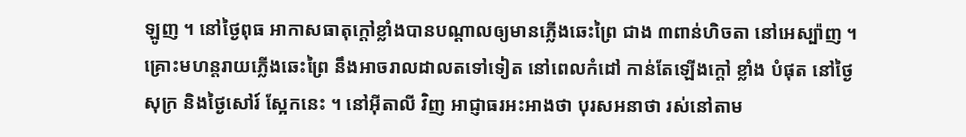ឡូញ ។ នៅថ្ងៃពុធ អាកាសធាតុក្តៅខ្លាំងបានបណ្តាលឲ្យមានភ្លើងឆេះព្រៃ ជាង ៣ពាន់ហិចតា នៅអេស្ប៉ាញ ។ គ្រោះមហន្តរាយភ្លើងឆេះព្រៃ នឹងអាចរាលដាលតទៅទៀត នៅពេលកំដៅ កាន់តែឡើងក្តៅ ខ្លាំង បំផុត នៅថ្ងៃសុក្រ និងថ្ងៃសៅរ៍ ស្អែកនេះ ។ នៅអ៊ីតាលី វិញ អាជ្ញាធរអះអាងថា បុរសអនាថា រស់នៅតាម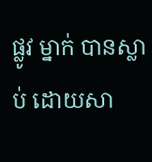ផ្លូវ ម្នាក់ បានស្លាប់ ដោយសា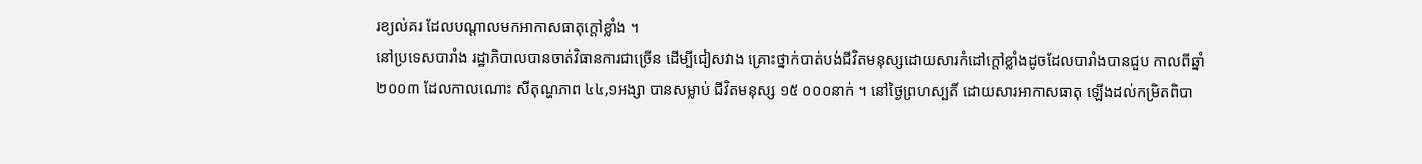រខ្យល់គរ ដែលបណ្តាលមកអាកាសធាតុក្តៅខ្លាំង ។
នៅប្រទេសបារាំង រដ្ឋាភិបាលបានចាត់វិធានការជាច្រើន ដើម្បីជៀសវាង គ្រោះថ្នាក់បាត់បង់ជីវិតមនុស្សដោយសារកំដៅក្តៅខ្លាំងដូចដែលបារាំងបានជួប កាលពីឆ្នាំ ២០០៣ ដែលកាលណោះ សីតុណ្ហភាព ៤៤,១អង្សា បានសម្លាប់ ជីវិតមនុស្ស ១៥ ០០០នាក់ ។ នៅថ្ងៃព្រហស្បតិ៍ ដោយសារអាកាសធាតុ ឡើងដល់កម្រិតពិបា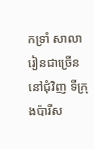កទ្រាំ សាលារៀនជាច្រើន នៅជុំវិញ ទីក្រុងប៉ារីស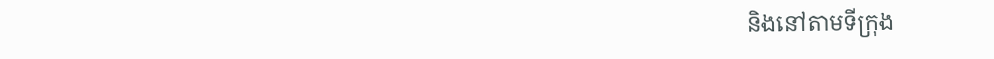និងនៅតាមទីក្រុង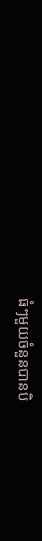ធំៗមួយចំនួនបានបិ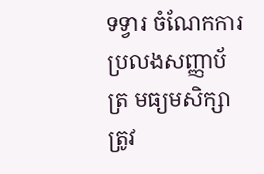ទទ្វារ ចំណែកការប្រលងសញ្ញាប័ត្រ មធ្យមសិក្សា ត្រូវ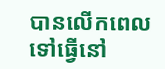បានលើកពេលទៅធ្វើនៅ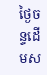ថ្ងៃចន្ទដើមស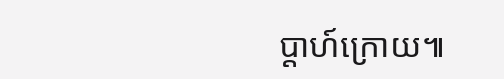ប្តាហ៍ក្រោយ៕